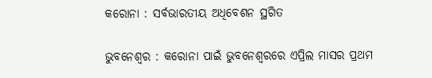କରୋନା : ସର୍ବଭାରତୀୟ ଅଧିବେଶନ ସ୍ଥଗିତ

ଭୁବନେଶ୍ୱର : କରୋନା ପାଇଁ ଭୁବନେଶ୍ୱରରେ ଏପ୍ରିଲ ମାସର ପ୍ରଥମ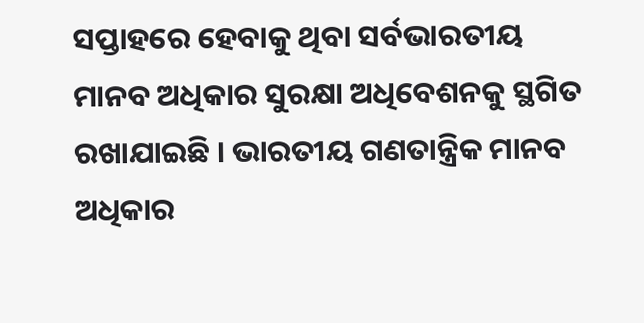ସପ୍ତାହରେ ହେବାକୁ ଥିବା ସର୍ବଭାରତୀୟ ମାନବ ଅଧିକାର ସୁରକ୍ଷା ଅଧିବେଶନକୁ ସ୍ଥଗିତ ରଖାଯାଇଛି । ଭାରତୀୟ ଗଣତାନ୍ତ୍ରିକ ମାନବ ଅଧିକାର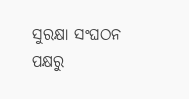ସୁରକ୍ଷା ସଂଘଠନ ପକ୍ଷରୁ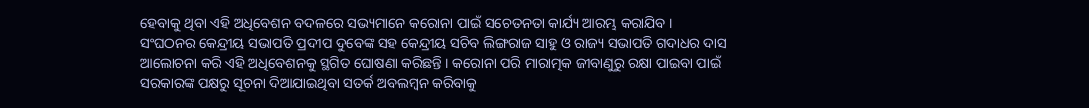ହେବାକୁ ଥିବା ଏହି ଅଧିବେଶନ ବଦଳରେ ସଭ୍ୟମାନେ କରୋନା ପାଇଁ ସଚେତନତା କାର୍ଯ୍ୟ ଆରମ୍ଭ କରାଯିବ । ସଂଘଠନର କେନ୍ଦ୍ରୀୟ ସଭାପତି ପ୍ରଦୀପ ଦୁବେଙ୍କ ସହ କେନ୍ଦ୍ରୀୟ ସଚିବ ଲିଙ୍ଗରାଜ ସାହୁ ଓ ରାଜ୍ୟ ସଭାପତି ଗଦାଧର ଦାସ ଆଲୋଚନା କରି ଏହି ଅଧିବେଶନକୁ ସ୍ଥଗିତ ଘୋଷଣା କରିଛନ୍ତି । କରୋନା ପରି ମାରାତ୍ମକ ଜୀବାଣୁରୁ ରକ୍ଷା ପାଇବା ପାଇଁ ସରକାରଙ୍କ ପକ୍ଷରୁ ସୂଚନା ଦିଆଯାଇଥିବା ସତର୍କ ଅବଲମ୍ବନ କରିବାକୁ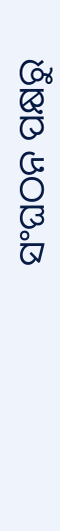ସଂଘଠନ ପକ୍ଷରୁ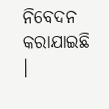ନିବେଦନ କରାଯାଇଛି ।